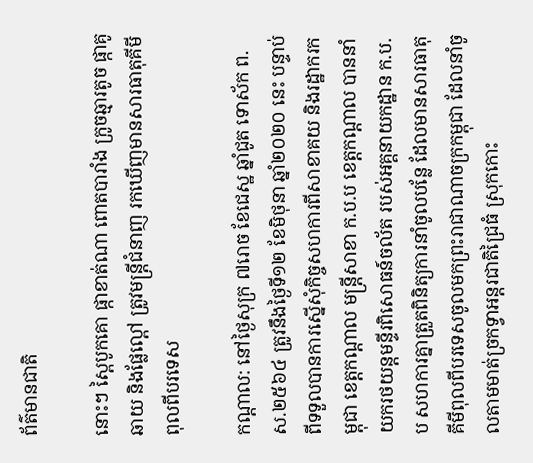ព័ត៌មានជាតិ

នោះៗ ស្ពៃបូកគោ ផ្កាខាត់ណា ពោតបារាំង ក្រូចឆ្មារតូច ផ្កាគូឆាយ និងផ្លែល្ពៅ ត្រូវមន្ត្រីជំនាញ រកឃើញមានសារធាតុគីមីពុលពីបរទេស

កណ្តាល: នៅថ្ងៃសុក្រ ៧រោច ខែជេស្ឋ ឆ្នាំជូត ទោស័ក ព.ស.២៥៦៤ ត្រូវនឹងថ្ងៃទី១២ ខែមិថុនា ឆ្នាំ២០២០ នេះ បន្ទាប់ពីទទួលបានការស្នើសុំកិច្ចសហការពីសាខាគយ និងរដ្ឋាករកម្ពុជា ខេត្តកណ្តាល មន្ត្រីសាខា ក.ប.ប ខេត្តកណ្តាល បាននាំយករថយន្តមន្ទីរពិសោធន៍ចល័ត របស់អគ្គនាយកដ្ឋាន ក.ប.ប សហការគ្នាត្រួតពិនិត្យការនាំចូលបន្លែ ដែលមានសារធាតុគីមីពុលពីបរទេសចូលមកព្រះរាជាណាចក្រកម្ពុជា ដែលនាំចូលតាមមាត់ច្រកទ្វាអន្តរជាតិជ្រៃធំ ស្រុកកោះ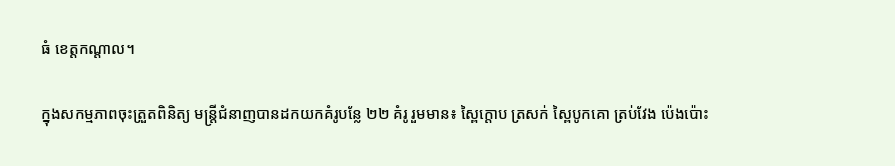ធំ ខេត្តកណ្តាល។

ក្នុងសកម្មភាពចុះត្រួតពិនិត្យ មន្ត្រីជំនាញបានដកយកគំរូបន្លែ ២២ គំរូ រួមមាន៖ ស្ពៃក្តោប ត្រសក់ ស្ពៃបូកគោ ត្រប់វែង ប៉េងប៉ោះ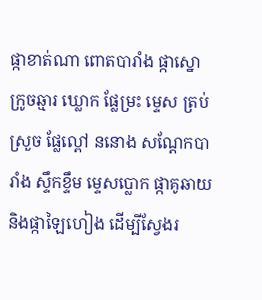ផ្កាខាត់ណា ពោតបារាំង ផ្កាស្នោ ក្រូចឆ្មារ ឃ្លោក ផ្លែម្រះ ម្ទេស ត្រប់ស្រួច ផ្លែល្ពៅ ននោង សណ្តែកបារាំង ស្ទឹកខ្ទឹម ម្ទេសប្លោក ផ្កាគូឆាយ និងផ្កាឡៃហៀង ដើម្បីស្វែងរ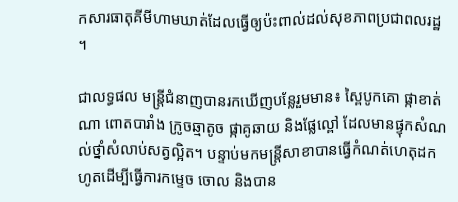កសារធាតុគីមីហាមឃាត់ដែលធ្វើឲ្យប៉ះពាល់ដល់សុខភាពប្រជាពលរដ្ឋ ។

ជាលទ្ធផល មន្ត្រីជំនាញបានរកឃើញបន្លែរួមមាន៖ ស្ពៃបូកគោ ផ្កាខាត់ណា ពោតបារាំង ក្រូចឆ្មាតូច ផ្កាគូឆាយ និងផ្លែល្ពៅ ដែលមានផ្ទុកសំណល់ថ្នាំសំលាប់សត្វល្អិត។ បន្ទាប់មកមន្ត្រីសាខាបានធ្វើកំណត់ហេតុដកហូតដើម្បីធ្វើការកម្ទេច ចោល និងបាន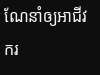ណែនាំឲ្យអាជីវករ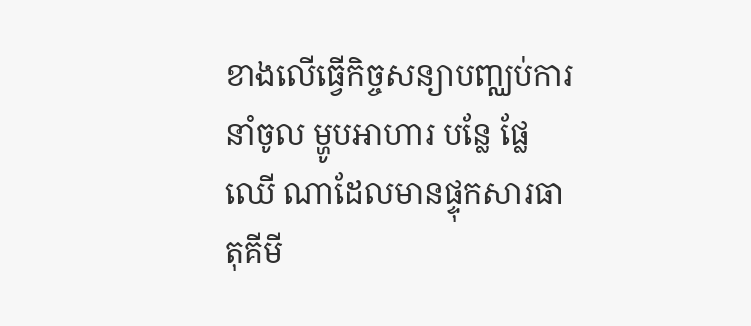ខាងលើធ្វើកិច្ចសន្យាបញ្ឈប់ការនាំចូល ម្ហូបអាហារ បន្លែ ផ្លែឈើ ណាដែលមានផ្ទុកសារធាតុគីមី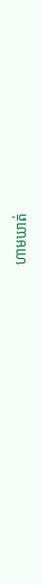ហាមឃាត់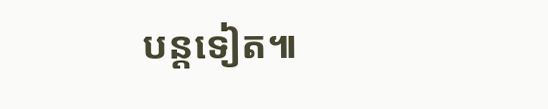បន្តទៀត៕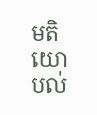មតិយោបល់